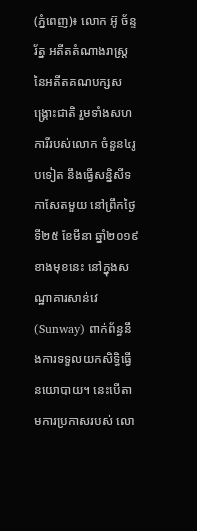(ភ្នំពេញ)៖ លោក អ៊ូ ច័ន្ទរ័ត្ន អតីតតំណាងរាស្រ្ត នៃអតីតគណបក្សសង្រ្គោះជាតិ រួមទាំងសហការីរបស់លោក ចំនួន៤រូបទៀត នឹងធ្វើសន្និសីទកាសែតមួយ នៅព្រឹកថ្ងៃទី២៥ ខែមីនា ឆ្នាំ២០១៩ ខាងមុខនេះ នៅក្នុងសណ្ឋាគារសាន់វេ (Sunway) ពាក់ព័ន្ធនឹងការទទួលយកសិទ្ធិធ្វើនយោបាយ។ នេះបើតាមការប្រកាសរបស់ លោ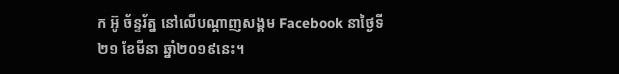ក អ៊ូ ច័ន្ទរ័ត្ន នៅលើបណ្តាញសង្គម Facebook នាថ្ងៃទី២១ ខែមីនា ឆ្នាំ២០១៩នេះ។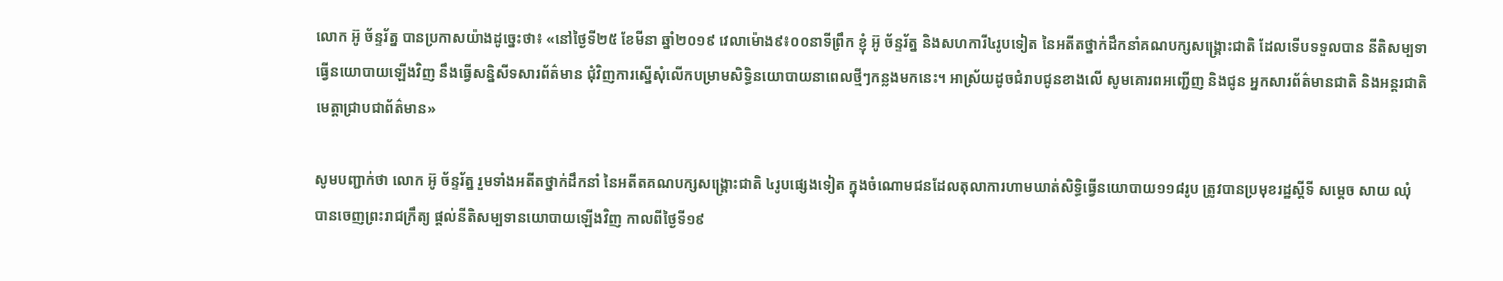លោក អ៊ូ ច័ន្ទរ័ត្ន បានប្រកាសយ៉ាងដូច្នេះថា៖ «នៅថ្ងៃទី២៥ ខែមីនា ឆ្នាំ២០១៩ វេលាម៉ោង៩៖០០នាទីព្រឹក ខ្ញុំ អ៊ូ ច័ន្ទរ័ត្ន និងសហការី៤រូបទៀត នៃអតីតថ្នាក់ដឹកនាំគណបក្សសង្គ្រោះជាតិ ដែលទើបទទួលបាន នីតិសម្បទាធ្វើនយោបាយឡើងវិញ នឹងធ្វើសន្និសីទសារព័ត៌មាន ជុំវិញការស្នើសុំលើកបម្រាមសិទ្ធិនយោបាយនាពេលថ្មីៗកន្លងមកនេះ។ អាស្រ័យដូចជំរាបជូនខាងលើ សូមគោរពអញ្ជើញ និងជូន អ្នកសារព័ត៌មានជាតិ និងអន្តរជាតិ មេត្តាជ្រាបជាព័ត៌មាន»

សូមបញ្ជាក់ថា លោក អ៊ូ ច័ន្ទរ័ត្ន រួមទាំងអតីតថ្នាក់ដឹកនាំ នៃអតីតគណបក្សសង្រ្គោះជាតិ ៤រូបផ្សេងទៀត ក្នុងចំណោមជនដែលតុលាការហាមឃាត់សិទ្ធិធ្វើនយោបាយ១១៨រូប ត្រូវបានប្រមុខរដ្ឋស្តីទី សម្តេច សាយ ឈុំ បានចេញព្រះរាជក្រឹត្យ ផ្តល់នីតិសម្បទានយោបាយឡើងវិញ កាលពីថ្ងៃទី១៩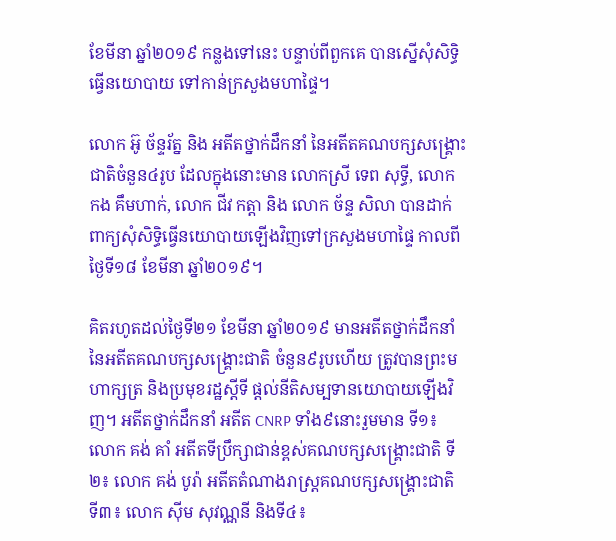ខែមីនា ឆ្នាំ២០១៩ កន្លងទៅនេះ បន្ទាប់ពីពួកគេ បានស្នើសុំសិទ្ធិធ្វើនយោបាយ ទៅកាន់ក្រសួងមហាផ្ទៃ។

លោក អ៊ូ ច័ន្ទរ័ត្ន និង អតីតថ្នាក់ដឹកនាំ នៃអតីតគណបក្សសង្រ្គោះជាតិចំនួន៤រូប ដែលក្នុងនោះមាន លោកស្រី ទេព សុទ្ធី, លោក កង គឹមហាក់, លោក ជីវ កត្តា និង លោក ច័ន្ទ សិលា បានដាក់ពាក្យសុំសិទ្ធិធ្វើនយោបាយឡើងវិញទៅក្រសួងមហាផ្ទៃ កាលពីថ្ងៃទី១៨ ខែមីនា ឆ្នាំ២០១៩។

គិតរហូតដល់ថ្ងៃទី២១ ខែមីនា ឆ្នាំ២០១៩ មានអតីតថ្នាក់ដឹកនាំ នៃអតីតគណបក្សសង្រ្គោះជាតិ ចំនួន៩រូបហើយ ត្រូវបានព្រះមហាក្សត្រ និងប្រមុខរដ្ឋស្តីទី ផ្តល់នីតិសម្បទានយោបាយឡើងវិញ។ អតីតថ្នាក់ដឹកនាំ អតីត CNRP ទាំង៩នោះរួមមាន ទី១៖ លោក គង់ គាំ អតីតទីប្រឹក្សាជាន់ខ្ពស់គណបក្សសង្រ្គោះជាតិ ទី២៖ លោក គង់ បូរ៉ា អតីតតំណាងរាស្រ្តគណបក្សសង្រ្គោះជាតិ ទី៣៖ លោក ស៊ីម សុវណ្ណនី និងទី៤៖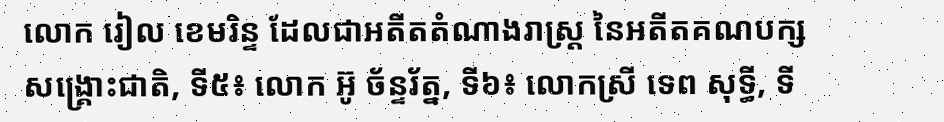លោក រៀល ខេមរិន្ទ ដែលជាអតីតតំណាងរាស្រ្ត នៃអតីតគណបក្សសង្រ្គោះជាតិ, ទី៥៖ លោក អ៊ូ ច័ន្ទរ័ត្ន, ទី៦៖ លោកស្រី ទេព សុទ្ធី, ទី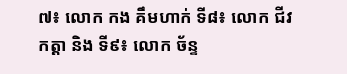៧៖ លោក កង គឹមហាក់ ទី៨៖ លោក ជីវ កត្តា និង ទី៩៖ លោក ច័ន្ទ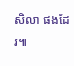សិលា ផងដែរ៕